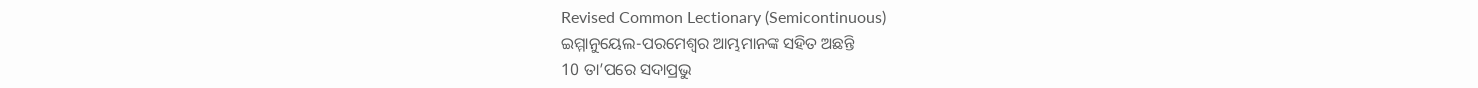Revised Common Lectionary (Semicontinuous)
ଇମ୍ମାନୁୟେଲ-ପରମେଶ୍ୱର ଆମ୍ଭମାନଙ୍କ ସହିତ ଅଛନ୍ତି
10 ତା’ପରେ ସଦାପ୍ରଭୁ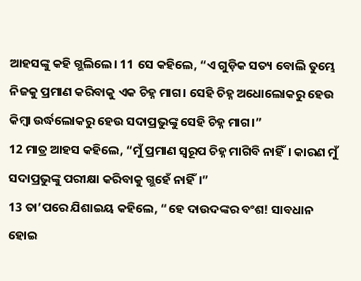ଆହସଙ୍କୁ କହି ଗ୍ଭଲିଲେ। 11 ସେ କହିଲେ, “ଏ ଗୁଡ଼ିକ ସତ୍ୟ ବୋଲି ତୁମ୍ଭେ ନିଜକୁ ପ୍ରମାଣ କରିବାକୁ ଏକ ଚିହ୍ନ ମାଗ। ସେହି ଚିହ୍ନ ଅଧୋଲୋକରୁ ହେଉ କିମ୍ବା ଉର୍ଦ୍ଧଲୋକରୁ ହେଉ ସଦାପ୍ରଭୁଙ୍କୁ ସେହି ଚିହ୍ନ ମାଗ।”
12 ମାତ୍ର ଆହସ କହିଲେ, “ମୁଁ ପ୍ରମାଣ ସ୍ୱରୂପ ଚିହ୍ନ ମାଗିବି ନାହିଁ। କାରଣ ମୁଁ ସଦାପ୍ରଭୁଙ୍କୁ ପରୀକ୍ଷା କରିବାକୁ ଗ୍ଭହେଁ ନାହିଁ।”
13 ତା’ପରେ ଯିଶାଇୟ କହିଲେ, “ହେ ଦାଉଦଙ୍କର ବଂଶ! ସାବଧାନ ହୋଇ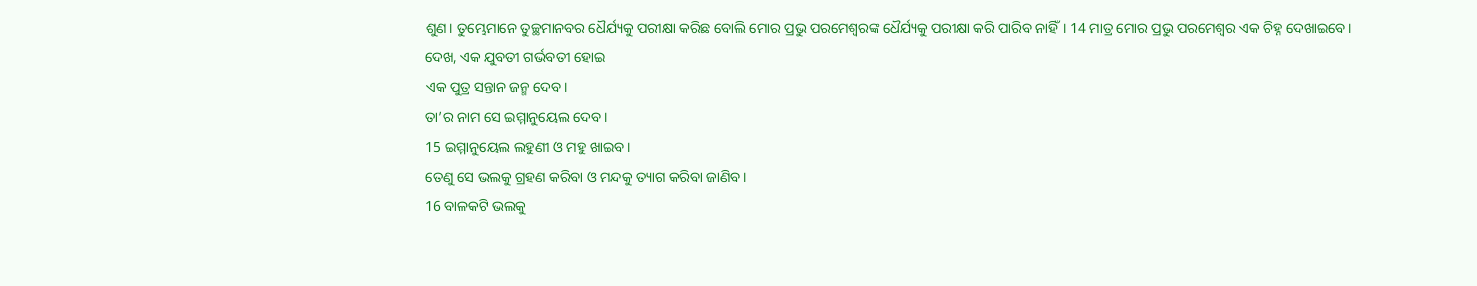ଶୁଣ। ତୁମ୍ଭେମାନେ ତୁଚ୍ଛମାନବର ଧୈର୍ଯ୍ୟକୁ ପରୀକ୍ଷା କରିଛ ବୋଲି ମୋର ପ୍ରଭୁ ପରମେଶ୍ୱରଙ୍କ ଧୈର୍ଯ୍ୟକୁ ପରୀକ୍ଷା କରି ପାରିବ ନାହିଁ। 14 ମାତ୍ର ମୋର ପ୍ରଭୁ ପରମେଶ୍ୱର ଏକ ଚିହ୍ନ ଦେଖାଇବେ।
ଦେଖ, ଏକ ଯୁବତୀ ଗର୍ଭବତୀ ହୋଇ
ଏକ ପୁତ୍ର ସନ୍ତାନ ଜନ୍ମ ଦେବ।
ତା’ର ନାମ ସେ ଇମ୍ମାନୁୟେଲ ଦେବ।
15 ଇମ୍ମାନୁୟେଲ ଲହୁଣୀ ଓ ମହୁ ଖାଇବ।
ତେଣୁ ସେ ଭଲକୁ ଗ୍ରହଣ କରିବା ଓ ମନ୍ଦକୁ ତ୍ୟାଗ କରିବା ଜାଣିବ।
16 ବାଳକଟି ଭଲକୁ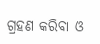ଗ୍ରହଣ କରିବା ଓ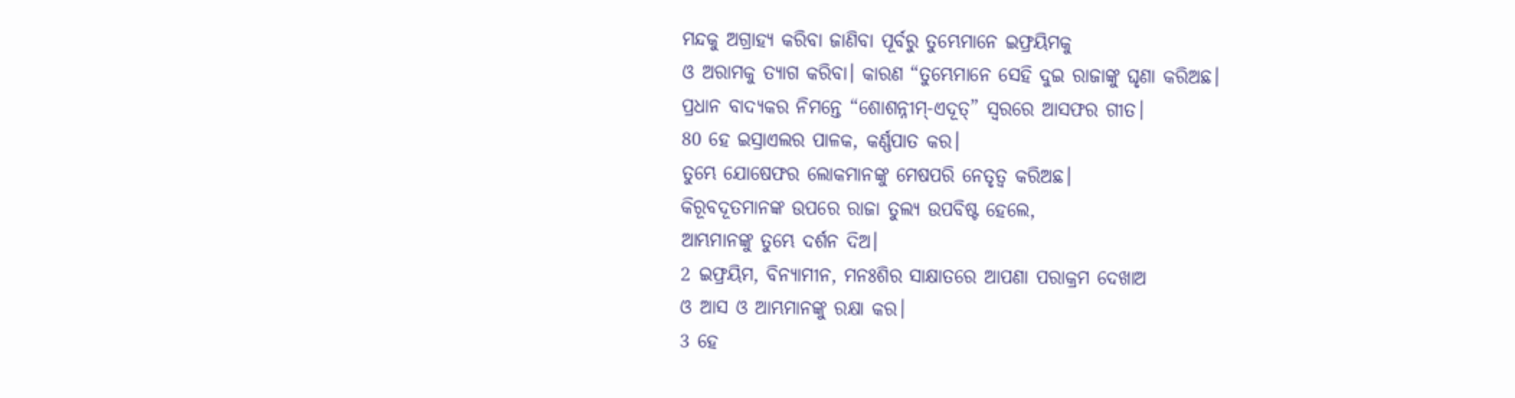ମନ୍ଦକୁ ଅଗ୍ରାହ୍ୟ କରିବା ଜାଣିବା ପୂର୍ବରୁ ତୁମ୍ଭେମାନେ ଇଫ୍ରୟିମକୁ
ଓ ଅରାମକୁ ତ୍ୟାଗ କରିବା। କାରଣ “ତୁମ୍ଭେମାନେ ସେହି ଦୁଇ ରାଜାଙ୍କୁ ଘୃଣା କରିଅଛ।
ପ୍ରଧାନ ବାଦ୍ୟକର ନିମନ୍ତେ “ଶୋଶନ୍ନୀମ୍-ଏଦୂତ୍” ସ୍ୱରରେ ଆସଫର ଗୀତ।
80 ହେ ଇସ୍ରାଏଲର ପାଳକ, କର୍ଣ୍ଣପାତ କର।
ତୁମ୍ଭେ ଯୋଷେଫର ଲୋକମାନଙ୍କୁ ମେଷପରି ନେତୃତ୍ୱ କରିଅଛ।
କିରୂବଦୂତମାନଙ୍କ ଉପରେ ରାଜା ତୁଲ୍ୟ ଉପବିଷ୍ଟ ହେଲେ,
ଆମ୍ଭମାନଙ୍କୁ ତୁମ୍ଭେ ଦର୍ଶନ ଦିଅ।
2 ଇଫ୍ରୟିମ, ବିନ୍ୟାମୀନ, ମନଃଶିର ସାକ୍ଷାତରେ ଆପଣା ପରାକ୍ରମ ଦେଖାଅ
ଓ ଆସ ଓ ଆମ୍ଭମାନଙ୍କୁ ରକ୍ଷା କର।
3 ହେ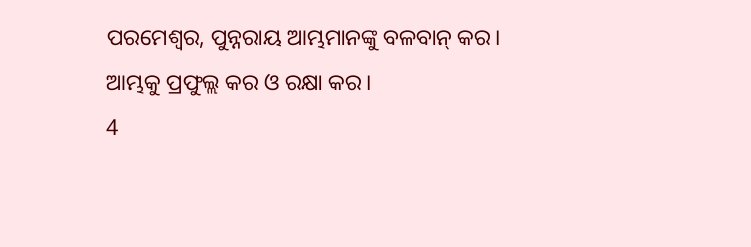ପରମେଶ୍ୱର, ପୁନ୍ନରାୟ ଆମ୍ଭମାନଙ୍କୁ ବଳବାନ୍ କର।
ଆମ୍ଭକୁ ପ୍ରଫୁଲ୍ଲ କର ଓ ରକ୍ଷା କର।
4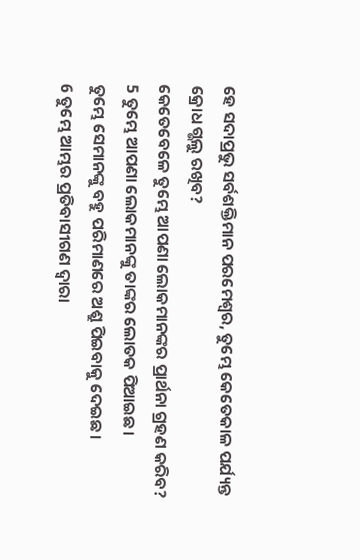ହେ ସଦାପ୍ରଭୁ ସର୍ବଶକ୍ତିମାନ ପରମେଶ୍ୱର, ତୁମ୍ଭେ କେତେକାଳ ପର୍ଯ୍ୟନ୍ତ କ୍ରୋଧ ଗ୍ଭଲୁ ରଖିବ?
କେତେବେଳେ ତୁମ୍ଭେ ଆପଣା ଲୋକମାନଙ୍କର ପ୍ରାର୍ଥନା ଗ୍ରହଣ କରିବ?
5 ତୁମ୍ଭେ ଆପଣା ଲୋକମାନଙ୍କୁ ତାଙ୍କର ଲୋତକ ପିଆଇଛ।
ତୁମ୍ଭେ ସେମାନଙ୍କୁ ବହୁ ପରିମାଣରେ ଅଶ୍ରୁ ପିଇବାକୁ ଦେଇଛ।
6 ତୁମ୍ଭେ ଆମ୍ଭର ପ୍ରତିବାସୀଗଣ ଦ୍ୱାରା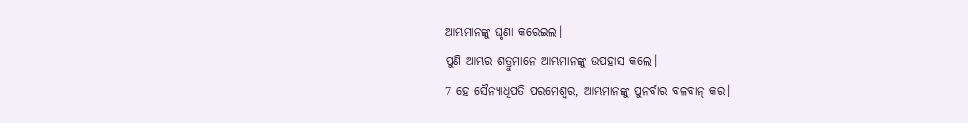ଆମ୍ଭମାନଙ୍କୁ ଘୃଣା କରେଇଲ।
ପୁଣି ଆମ୍ଭର ଶତ୍ରୁମାନେ ଆମ୍ଭମାନଙ୍କୁ ଉପହାସ କଲେ।
7 ହେ ସୈନ୍ୟାଧିପତି ପରମେଶ୍ୱର, ଆମ୍ଭମାନଙ୍କୁ ପୁନର୍ବାର ବଳବାନ୍ କର।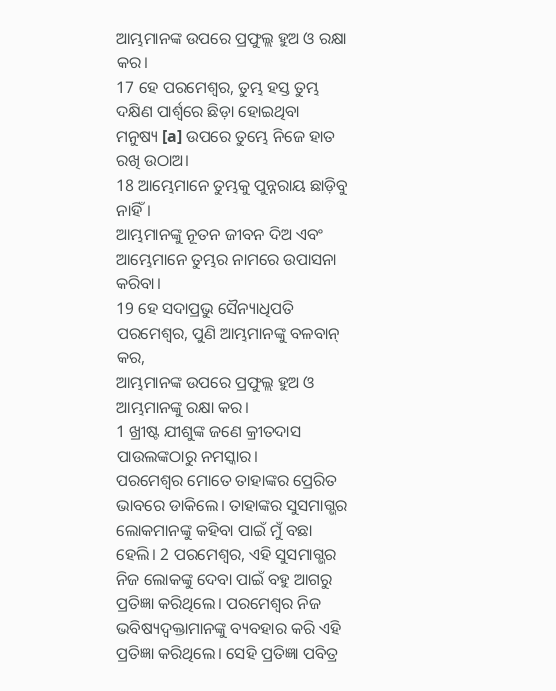ଆମ୍ଭମାନଙ୍କ ଉପରେ ପ୍ରଫୁଲ୍ଲ ହୁଅ ଓ ରକ୍ଷା କର।
17 ହେ ପରମେଶ୍ୱର, ତୁମ୍ଭ ହସ୍ତ ତୁମ୍ଭ ଦକ୍ଷିଣ ପାର୍ଶ୍ୱରେ ଛିଡ଼ା ହୋଇଥିବା
ମନୁଷ୍ୟ [a] ଉପରେ ତୁମ୍ଭେ ନିଜେ ହାତ ରଖି ଉଠାଅ।
18 ଆମ୍ଭେମାନେ ତୁମ୍ଭକୁ ପୁନ୍ନରାୟ ଛାଡ଼ିବୁ ନାହିଁ।
ଆମ୍ଭମାନଙ୍କୁ ନୂତନ ଜୀବନ ଦିଅ ଏବଂ ଆମ୍ଭେମାନେ ତୁମ୍ଭର ନାମରେ ଉପାସନା କରିବା।
19 ହେ ସଦାପ୍ରଭୁ ସୈନ୍ୟାଧିପତି ପରମେଶ୍ୱର, ପୁଣି ଆମ୍ଭମାନଙ୍କୁ ବଳବାନ୍ କର,
ଆମ୍ଭମାନଙ୍କ ଉପରେ ପ୍ରଫୁଲ୍ଲ ହୁଅ ଓ ଆମ୍ଭମାନଙ୍କୁ ରକ୍ଷା କର।
1 ଖ୍ରୀଷ୍ଟ ଯୀଶୁଙ୍କ ଜଣେ କ୍ରୀତଦାସ ପାଉଲଙ୍କଠାରୁ ନମସ୍କାର।
ପରମେଶ୍ୱର ମୋତେ ତାହାଙ୍କର ପ୍ରେରିତ ଭାବରେ ଡାକିଲେ। ତାହାଙ୍କର ସୁସମାଗ୍ଭର ଲୋକମାନଙ୍କୁ କହିବା ପାଇଁ ମୁଁ ବଛା ହେଲି। 2 ପରମେଶ୍ୱର, ଏହି ସୁସମାଗ୍ଭର ନିଜ ଲୋକଙ୍କୁ ଦେବା ପାଇଁ ବହୁ ଆଗରୁ ପ୍ରତିଜ୍ଞା କରିଥିଲେ। ପରମେଶ୍ୱର ନିଜ ଭବିଷ୍ୟଦ୍ବକ୍ତାମାନଙ୍କୁ ବ୍ୟବହାର କରି ଏହି ପ୍ରତିଜ୍ଞା କରିଥିଲେ। ସେହି ପ୍ରତିଜ୍ଞା ପବିତ୍ର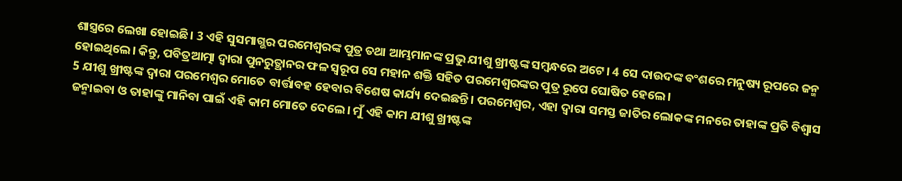ଶାସ୍ତ୍ରରେ ଲେଖା ହୋଇଛି। 3 ଏହି ସୁସମାଗ୍ଭର ପରମେଶ୍ୱରଙ୍କ ପୁତ୍ର ତଥା ଆମ୍ଭମାନଙ୍କ ପ୍ରଭୁ ଯୀଶୁ ଖ୍ରୀଷ୍ଟଙ୍କ ସମ୍ବନ୍ଧରେ ଅଟେ। 4 ସେ ଦାଉଦଙ୍କ ବଂଶରେ ମନୁଷ୍ୟ ରୂପରେ ଜନ୍ମ ହୋଇଥିଲେ। କିନ୍ତୁ, ପବିତ୍ରଆତ୍ମା ଦ୍ୱାରା ପୁନରୁତ୍ଥାନର ଫଳ ସ୍ୱରୂପ ସେ ମହାନ ଶକ୍ତି ସହିତ ପରମେଶ୍ୱରଙ୍କର ପୁତ୍ର ରୂପେ ଘୋଷିତ ହେଲେ।
5 ଯୀଶୁ ଖ୍ରୀଷ୍ଟଙ୍କ ଦ୍ୱାରା ପରମେଶ୍ୱର ମୋତେ ବାର୍ତ୍ତାବହ ହେବାର ବିଶେଷ କାର୍ଯ୍ୟ ଦେଇଛନ୍ତି। ପରମେଶ୍ୱର, ଏହା ଦ୍ୱାରା ସମସ୍ତ ଜାତିର ଲୋକଙ୍କ ମନରେ ତାହାଙ୍କ ପ୍ରତି ବିଶ୍ୱାସ ଜନ୍ମାଇବା ଓ ତାହାଙ୍କୁ ମାନିବା ପାଇଁ ଏହି କାମ ମୋତେ ଦେଲେ। ମୁଁ ଏହି କାମ ଯୀଶୁ ଖ୍ରୀଷ୍ଟଙ୍କ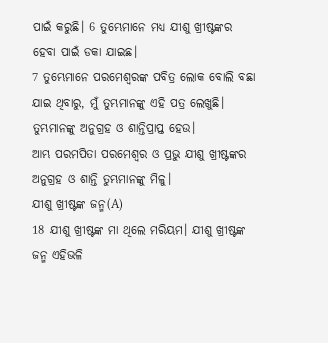ପାଇଁ କରୁଛି। 6 ତୁମ୍ଭେମାନେ ମଧ୍ୟ ଯୀଶୁ ଖ୍ରୀଷ୍ଟଙ୍କର ହେବା ପାଇଁ ଡକା ଯାଇଛ।
7 ତୁମ୍ଭେମାନେ ପରମେଶ୍ୱରଙ୍କ ପବିତ୍ର ଲୋକ ବୋଲି ବଛା ଯାଇ ଥିବାରୁ, ମୁଁ ତୁମ୍ଭମାନଙ୍କୁ ଏହି ପତ୍ର ଲେଖୁଛି। ତୁମ୍ଭମାନଙ୍କୁ ଅନୁଗ୍ରହ ଓ ଶାନ୍ତିପ୍ରାପ୍ତ ହେଉ।
ଆମ୍ଭ ପରମପିତା ପରମେଶ୍ୱର ଓ ପ୍ରଭୁ ଯୀଶୁ ଖ୍ରୀଷ୍ଟଙ୍କର ଅନୁଗ୍ରହ ଓ ଶାନ୍ତି ତୁମ୍ଭମାନଙ୍କୁ ମିଳୁ।
ଯୀଶୁ ଖ୍ରୀଷ୍ଟଙ୍କ ଜନ୍ମ(A)
18 ଯୀଶୁ ଖ୍ରୀଷ୍ଟଙ୍କ ମା ଥିଲେ ମରିୟମ। ଯୀଶୁ ଖ୍ରୀଷ୍ଟଙ୍କ ଜନ୍ମ ଏହିଭଳି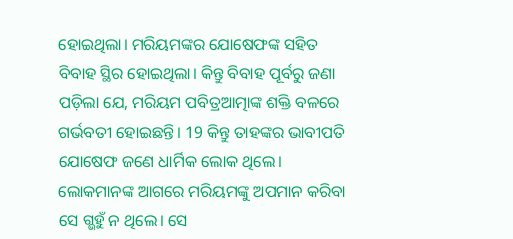ହୋଇଥିଲା। ମରିୟମଙ୍କର ଯୋଷେଫଙ୍କ ସହିତ ବିବାହ ସ୍ଥିର ହୋଇଥିଲା। କିନ୍ତୁ ବିବାହ ପୂର୍ବରୁ ଜଣା ପଡ଼ିଲା ଯେ, ମରିୟମ ପବିତ୍ରଆତ୍ମାଙ୍କ ଶକ୍ତି ବଳରେ ଗର୍ଭବତୀ ହୋଇଛନ୍ତି। 19 କିନ୍ତୁ ତାହଙ୍କର ଭାବୀପତି ଯୋଷେଫ ଜଣେ ଧାର୍ମିକ ଲୋକ ଥିଲେ। ଲୋକମାନଙ୍କ ଆଗରେ ମରିୟମଙ୍କୁ ଅପମାନ କରିବା ସେ ଗ୍ଭହୁଁ ନ ଥିଲେ। ସେ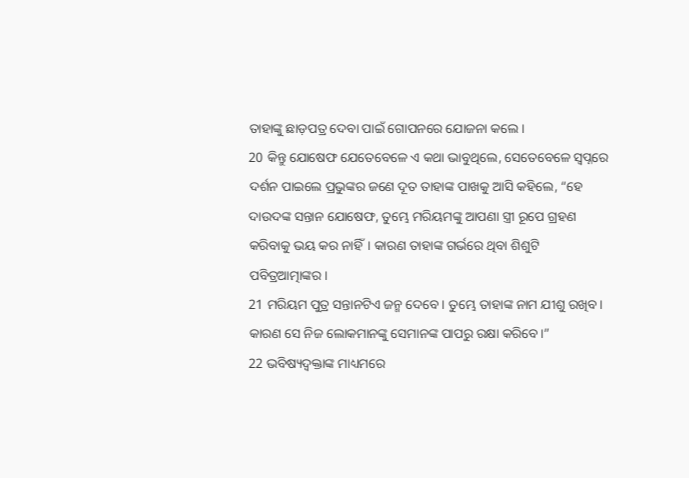ତାହାଙ୍କୁ ଛାଡ଼ପତ୍ର ଦେବା ପାଇଁ ଗୋପନରେ ଯୋଜନା କଲେ।
20 କିନ୍ତୁ ଯୋଷେଫ ଯେତେବେଳେ ଏ କଥା ଭାବୁଥିଲେ, ସେତେବେଳେ ସ୍ୱପ୍ନରେ ଦର୍ଶନ ପାଇଲେ ପ୍ରଭୁଙ୍କର ଜଣେ ଦୂତ ତାହାଙ୍କ ପାଖକୁ ଆସି କହିଲେ, “ହେ ଦାଉଦଙ୍କ ସନ୍ତାନ ଯୋଷେଫ, ତୁମ୍ଭେ ମରିୟମଙ୍କୁ ଆପଣା ସ୍ତ୍ରୀ ରୂପେ ଗ୍ରହଣ କରିବାକୁ ଭୟ କର ନାହିଁ। କାରଣ ତାହାଙ୍କ ଗର୍ଭରେ ଥିବା ଶିଶୁଟି ପବିତ୍ରଆତ୍ମାଙ୍କର।
21 ମରିୟମ ପୁତ୍ର ସନ୍ତାନଟିଏ ଜନ୍ମ ଦେବେ। ତୁମ୍ଭେ ତାହାଙ୍କ ନାମ ଯୀଶୁ ରଖିବ। କାରଣ ସେ ନିଜ ଲୋକମାନଙ୍କୁ ସେମାନଙ୍କ ପାପରୁ ରକ୍ଷା କରିବେ।”
22 ଭବିଷ୍ୟଦ୍ବକ୍ତାଙ୍କ ମାଧ୍ୟମରେ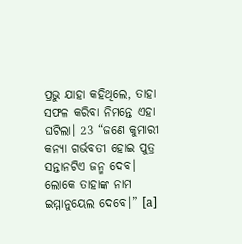ପ୍ରଭୁ ଯାହା କହିଥିଲେ, ତାହା ସଫଳ କରିବା ନିମନ୍ତେ ଏହା ଘଟିଲା। 23 “ଜଣେ କୁମାରୀ କନ୍ୟା ଗର୍ଭବତୀ ହୋଇ ପୁତ୍ର ସନ୍ତାନଟିଏ ଜନ୍ମ ଦେବ। ଲୋକେ ତାହାଙ୍କ ନାମ ଇମ୍ମାନୁୟେଲ ଦେବେ।” [a]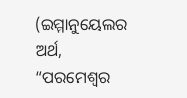(ଇମ୍ମାନୁୟେଲର ଅର୍ଥ, “ପରମେଶ୍ୱର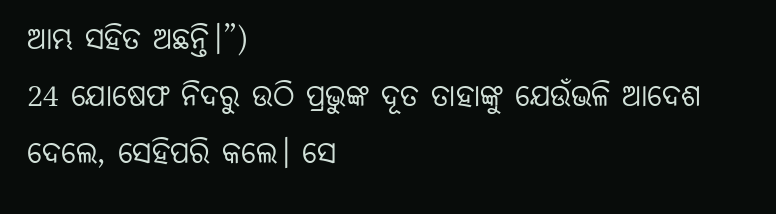ଆମ୍ଭ ସହିତ ଅଛନ୍ତି।”)
24 ଯୋଷେଫ ନିଦରୁ ଉଠି ପ୍ରଭୁଙ୍କ ଦୂତ ତାହାଙ୍କୁ ଯେଉଁଭଳି ଆଦେଶ ଦେଲେ, ସେହିପରି କଲେ। ସେ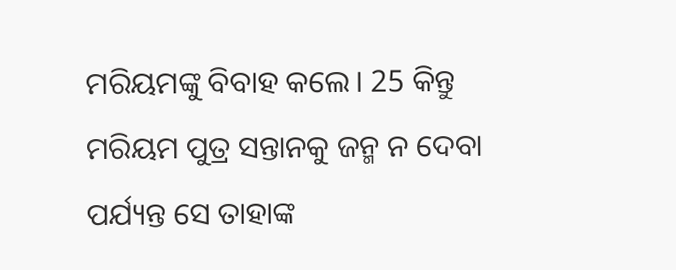ମରିୟମଙ୍କୁ ବିବାହ କଲେ। 25 କିନ୍ତୁ ମରିୟମ ପୁତ୍ର ସନ୍ତାନକୁ ଜନ୍ମ ନ ଦେବା ପର୍ଯ୍ୟନ୍ତ ସେ ତାହାଙ୍କ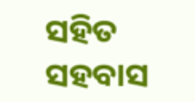ସହିତ ସହବାସ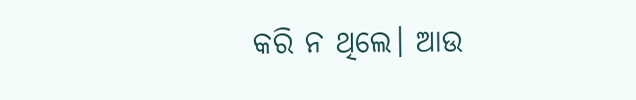କରି ନ ଥିଲେ। ଆଉ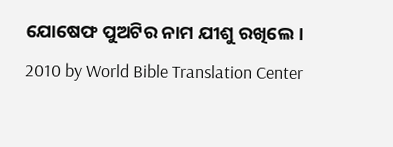ଯୋଷେଫ ପୁଅଟିର ନାମ ଯୀଶୁ ରଖିଲେ।
2010 by World Bible Translation Center